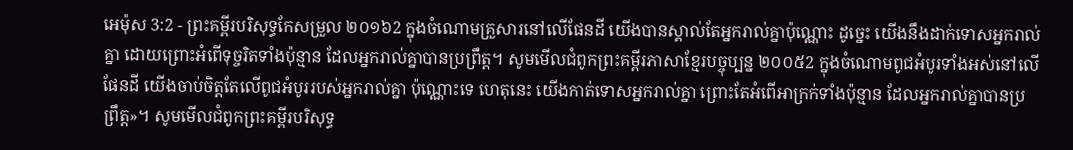អេម៉ុស 3:2 - ព្រះគម្ពីរបរិសុទ្ធកែសម្រួល ២០១៦2 ក្នុងចំណោមគ្រួសារនៅលើផែនដី យើងបានស្គាល់តែអ្នករាល់គ្នាប៉ុណ្ណោះ ដូច្នេះ យើងនឹងដាក់ទោសអ្នករាល់គ្នា ដោយព្រោះអំពើទុច្ចរិតទាំងប៉ុន្មាន ដែលអ្នករាល់គ្នាបានប្រព្រឹត្ត។ សូមមើលជំពូកព្រះគម្ពីរភាសាខ្មែរបច្ចុប្បន្ន ២០០៥2 ក្នុងចំណោមពូជអំបូរទាំងអស់នៅលើផែនដី យើងចាប់ចិត្តតែលើពូជអំបូររបស់អ្នករាល់គ្នា ប៉ុណ្ណោះទេ ហេតុនេះ យើងកាត់ទោសអ្នករាល់គ្នា ព្រោះតែអំពើអាក្រក់ទាំងប៉ុន្មាន ដែលអ្នករាល់គ្នាបានប្រព្រឹត្ត»។ សូមមើលជំពូកព្រះគម្ពីរបរិសុទ្ធ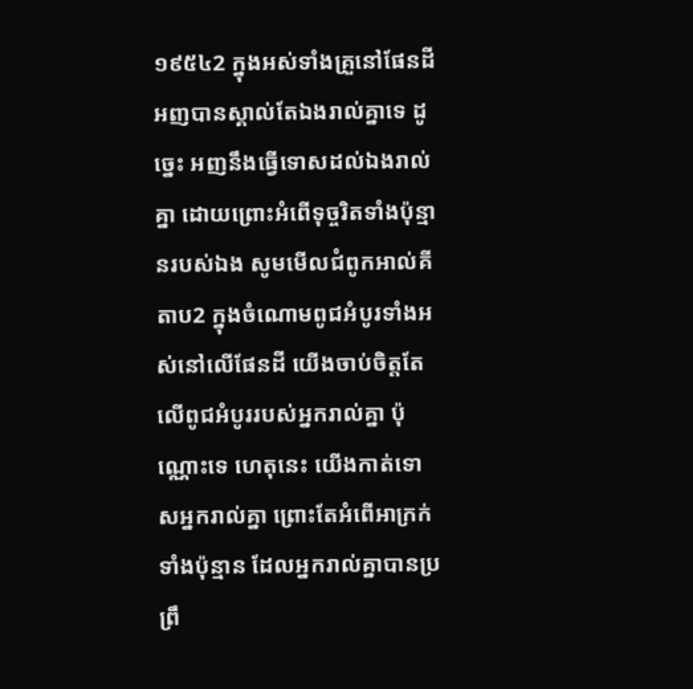១៩៥៤2 ក្នុងអស់ទាំងគ្រួនៅផែនដី អញបានស្គាល់តែឯងរាល់គ្នាទេ ដូច្នេះ អញនឹងធ្វើទោសដល់ឯងរាល់គ្នា ដោយព្រោះអំពើទុច្ចរិតទាំងប៉ុន្មានរបស់ឯង សូមមើលជំពូកអាល់គីតាប2 ក្នុងចំណោមពូជអំបូរទាំងអស់នៅលើផែនដី យើងចាប់ចិត្តតែលើពូជអំបូររបស់អ្នករាល់គ្នា ប៉ុណ្ណោះទេ ហេតុនេះ យើងកាត់ទោសអ្នករាល់គ្នា ព្រោះតែអំពើអាក្រក់ទាំងប៉ុន្មាន ដែលអ្នករាល់គ្នាបានប្រព្រឹ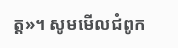ត្ត»។ សូមមើលជំពូក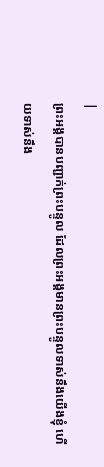|
ព្រះអង្គបានបញ្ជាក់ព្រះបន្ទូល ដែលព្រះអង្គមានព្រះបន្ទូលទាស់នឹងយើងខ្ញុំ ហើយទាស់នឹង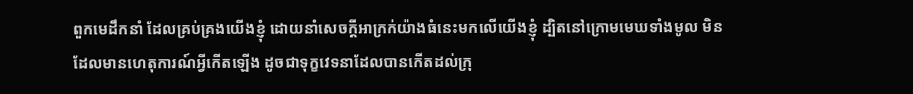ពួកមេដឹកនាំ ដែលគ្រប់គ្រងយើងខ្ញុំ ដោយនាំសេចក្ដីអាក្រក់យ៉ាងធំនេះមកលើយើងខ្ញុំ ដ្បិតនៅក្រោមមេឃទាំងមូល មិនដែលមានហេតុការណ៍អ្វីកើតឡើង ដូចជាទុក្ខវេទនាដែលបានកើតដល់ក្រុ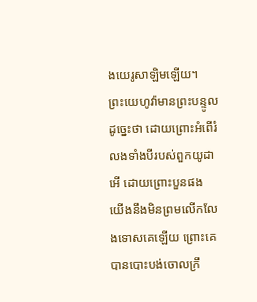ងយេរូសាឡិមឡើយ។
ព្រះយេហូវ៉ាមានព្រះបន្ទូលដូច្នេះថា ដោយព្រោះអំពើរំលងទាំងបីរបស់ពួកយូដា អើ ដោយព្រោះបួនផង យើងនឹងមិនព្រមលើកលែងទោសគេឡើយ ព្រោះគេបានបោះបង់ចោលក្រឹ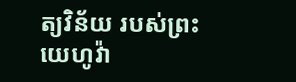ត្យវិន័យ របស់ព្រះយេហូវ៉ា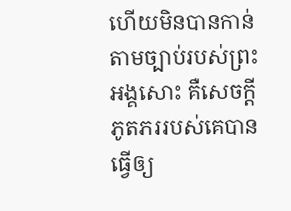ហើយមិនបានកាន់តាមច្បាប់របស់ព្រះអង្គសោះ គឺសេចក្ដីភូតភររបស់គេបានធ្វើឲ្យ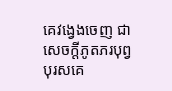គេវង្វេងចេញ ជាសេចក្ដីភូតភរបុព្វបុរសគេ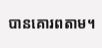បានគោរពតាម។